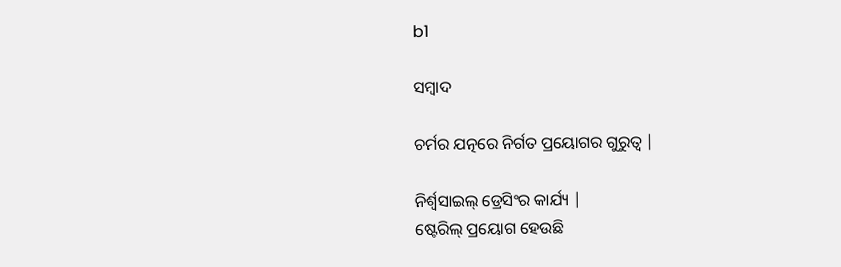b1

ସମ୍ବାଦ

ଚର୍ମର ଯତ୍ନରେ ନିର୍ଗତ ପ୍ରୟୋଗର ଗୁରୁତ୍ୱ |

ନିର୍ଶ୍ୱସାଇଲ୍ ଡ୍ରେସିଂର କାର୍ଯ୍ୟ |
ଷ୍ଟେରିଲ୍ ପ୍ରୟୋଗ ହେଉଛି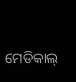ମେଡିକାଲ୍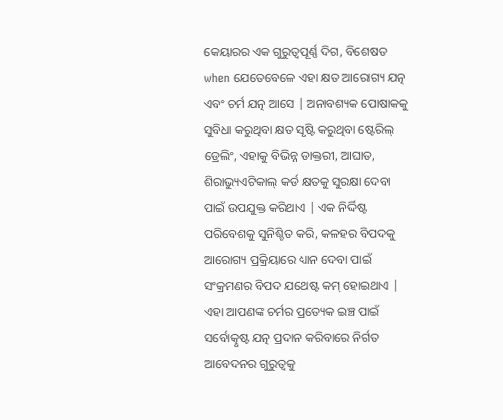କେୟାରର ଏକ ଗୁରୁତ୍ୱପୂର୍ଣ୍ଣ ଦିଗ, ବିଶେଷତ when ଯେତେବେଳେ ଏହା କ୍ଷତ ଆରୋଗ୍ୟ ଯତ୍ନ ଏବଂ ଚର୍ମ ଯତ୍ନ ଆସେ | ଅନାବଶ୍ୟକ ପୋଷାକକୁ ସୁବିଧା କରୁଥିବା କ୍ଷତ ସୃଷ୍ଟି କରୁଥିବା ଷ୍ଟେରିଲ୍ ଡ୍ରେଲିଂ, ଏହାକୁ ବିଭିନ୍ନ ଡାକ୍ତରୀ, ଆଘାତ, ଶିରାଭ୍ୟୁଏଟିକାଲ୍ କର୍ଡ କ୍ଷତକୁ ସୁରକ୍ଷା ଦେବା ପାଇଁ ଉପଯୁକ୍ତ କରିଥାଏ | ଏକ ନିର୍ଦ୍ଦିଷ୍ଟ ପରିବେଶକୁ ସୁନିଶ୍ଚିତ କରି, କଳହର ବିପଦକୁ ଆରୋଗ୍ୟ ପ୍ରକ୍ରିୟାରେ ଧ୍ୟାନ ଦେବା ପାଇଁ ସଂକ୍ରମଣର ବିପଦ ଯଥେଷ୍ଟ କମ୍ ହୋଇଥାଏ | ଏହା ଆପଣଙ୍କ ଚର୍ମର ପ୍ରତ୍ୟେକ ଇଞ୍ଚ ପାଇଁ ସର୍ବୋତ୍କୃଷ୍ଟ ଯତ୍ନ ପ୍ରଦାନ କରିବାରେ ନିର୍ଗତ ଆବେଦନର ଗୁରୁତ୍ୱକୁ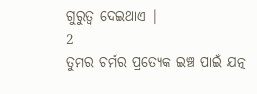ଗୁରୁତ୍ୱ ଦେଇଥାଏ |
2
ତୁମର ଚର୍ମର ପ୍ରତ୍ୟେକ ଇଞ୍ଚ ପାଇଁ ଯତ୍ନ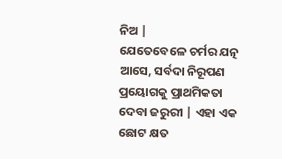ନିଅ |
ଯେତେବେଳେ ଚର୍ମର ଯତ୍ନ ଆସେ, ସର୍ବଦା ନିରୂପଣ ପ୍ରୟୋଗକୁ ପ୍ରାଥମିକତା ଦେବା ଜରୁରୀ | ଏହା ଏକ ଛୋଟ କ୍ଷତ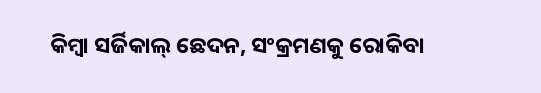କିମ୍ବା ସର୍ଜିକାଲ୍ ଛେଦନ, ସଂକ୍ରମଣକୁ ରୋକିବା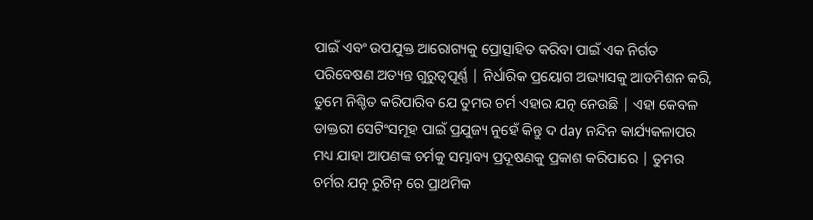ପାଇଁ ଏବଂ ଉପଯୁକ୍ତ ଆରୋଗ୍ୟକୁ ପ୍ରୋତ୍ସାହିତ କରିବା ପାଇଁ ଏକ ନିର୍ଗତ ପରିବେଷଣ ଅତ୍ୟନ୍ତ ଗୁରୁତ୍ୱପୂର୍ଣ୍ଣ | ନିର୍ଧାରିକ ପ୍ରୟୋଗ ଅଭ୍ୟାସକୁ ଆଡମିଶନ କରି, ତୁମେ ନିଶ୍ଚିତ କରିପାରିବ ଯେ ତୁମର ଚର୍ମ ଏହାର ଯତ୍ନ ନେଉଛି | ଏହା କେବଳ ଡାକ୍ତରୀ ସେଟିଂସମୂହ ପାଇଁ ପ୍ରଯୁଜ୍ୟ ନୁହେଁ କିନ୍ତୁ ଦ day ନନ୍ଦିନ କାର୍ଯ୍ୟକଳାପର ମଧ୍ୟ ଯାହା ଆପଣଙ୍କ ଚର୍ମକୁ ସମ୍ଭାବ୍ୟ ପ୍ରଦୂଷଣକୁ ପ୍ରକାଶ କରିପାରେ | ତୁମର ଚର୍ମର ଯତ୍ନ ରୁଟିନ୍ ରେ ପ୍ରାଥମିକ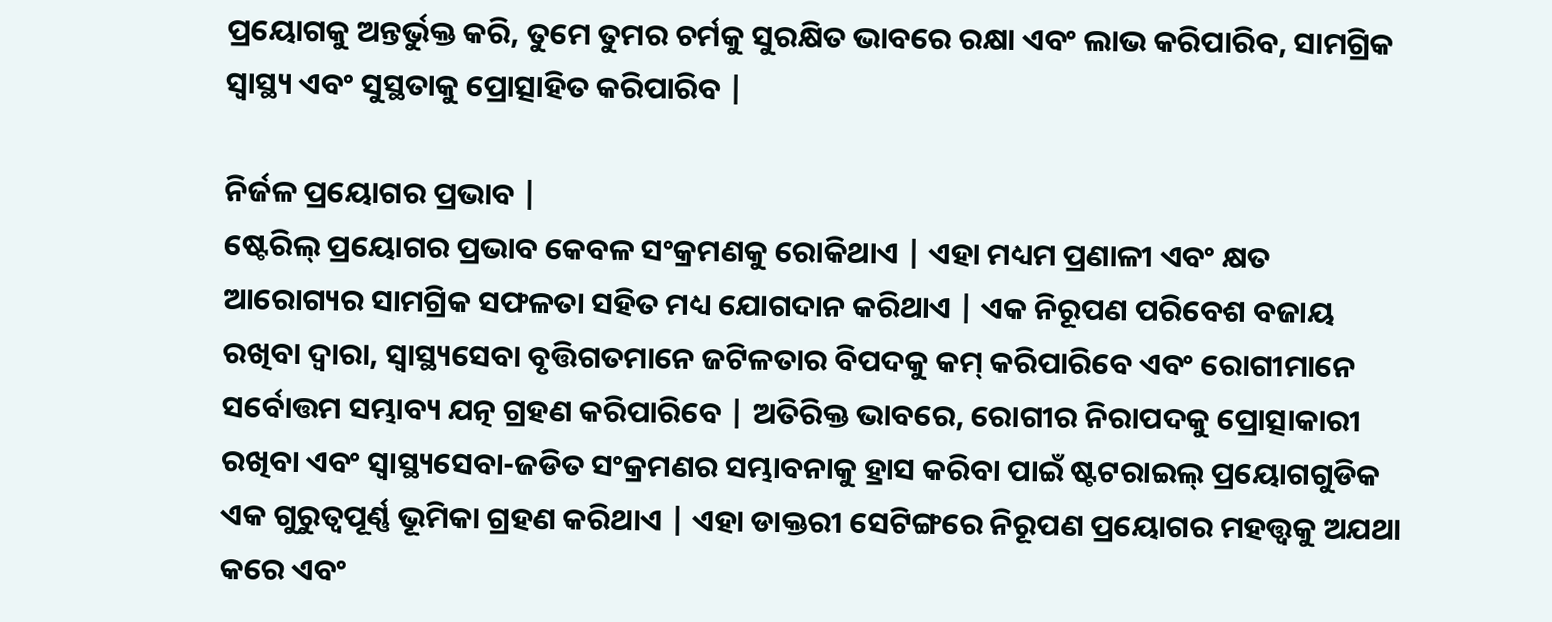ପ୍ରୟୋଗକୁ ଅନ୍ତର୍ଭୁକ୍ତ କରି, ତୁମେ ତୁମର ଚର୍ମକୁ ସୁରକ୍ଷିତ ଭାବରେ ରକ୍ଷା ଏବଂ ଲାଭ କରିପାରିବ, ସାମଗ୍ରିକ ସ୍ୱାସ୍ଥ୍ୟ ଏବଂ ସୁସ୍ଥତାକୁ ପ୍ରୋତ୍ସାହିତ କରିପାରିବ |

ନିର୍ଜଳ ପ୍ରୟୋଗର ପ୍ରଭାବ |
ଷ୍ଟେରିଲ୍ ପ୍ରୟୋଗର ପ୍ରଭାବ କେବଳ ସଂକ୍ରମଣକୁ ରୋକିଥାଏ | ଏହା ମଧ୍ୟମ ପ୍ରଣାଳୀ ଏବଂ କ୍ଷତ ଆରୋଗ୍ୟର ସାମଗ୍ରିକ ସଫଳତା ସହିତ ମଧ୍ୟ ଯୋଗଦାନ କରିଥାଏ | ଏକ ନିରୂପଣ ପରିବେଶ ବଜାୟ ରଖିବା ଦ୍ୱାରା, ସ୍ୱାସ୍ଥ୍ୟସେବା ବୃତ୍ତିଗତମାନେ ଜଟିଳତାର ବିପଦକୁ କମ୍ କରିପାରିବେ ଏବଂ ରୋଗୀମାନେ ସର୍ବୋତ୍ତମ ସମ୍ଭାବ୍ୟ ଯତ୍ନ ଗ୍ରହଣ କରିପାରିବେ | ଅତିରିକ୍ତ ଭାବରେ, ରୋଗୀର ନିରାପଦକୁ ପ୍ରୋତ୍ସାକାରୀ ରଖିବା ଏବଂ ସ୍ୱାସ୍ଥ୍ୟସେବା-ଜଡିତ ସଂକ୍ରମଣର ସମ୍ଭାବନାକୁ ହ୍ରାସ କରିବା ପାଇଁ ଷ୍ଟଟରାଇଲ୍ ପ୍ରୟୋଗଗୁଡିକ ଏକ ଗୁରୁତ୍ୱପୂର୍ଣ୍ଣ ଭୂମିକା ଗ୍ରହଣ କରିଥାଏ | ଏହା ଡାକ୍ତରୀ ସେଟିଙ୍ଗରେ ନିରୂପଣ ପ୍ରୟୋଗର ମହତ୍ତ୍ୱକୁ ଅଯଥା କରେ ଏବଂ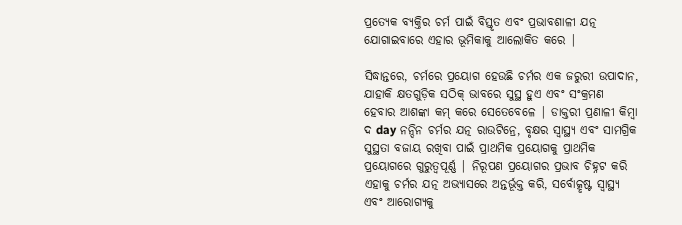ପ୍ରତ୍ୟେକ ବ୍ୟକ୍ତିର ଚର୍ମ ପାଇଁ ବିସ୍ତୃତ ଏବଂ ପ୍ରଭାବଶାଳୀ ଯତ୍ନ ଯୋଗାଇବାରେ ଏହାର ଭୂମିକାକୁ ଆଲୋକିତ କରେ |

ସିଦ୍ଧାନ୍ତରେ, ଚର୍ମରେ ପ୍ରୟୋଗ ହେଉଛି ଚର୍ମର ଏକ ଜରୁରୀ ଉପାଦାନ, ଯାହାକି କ୍ଷତଗୁଡ଼ିକ ସଠିକ୍ ଭାବରେ ସୁସ୍ଥ ହୁଏ ଏବଂ ସଂକ୍ରମଣ ହେବାର ଆଶଙ୍କା କମ୍ କରେ ସେତେବେଳେ | ଡାକ୍ତରୀ ପ୍ରଣାଳୀ କିମ୍ବା ଦ day ନନ୍ଦିନ ଚର୍ମର ଯତ୍ନ ରାଉଟିନ୍ରେ, ବୃକ୍ଷର ସ୍ୱାସ୍ଥ୍ୟ ଏବଂ ସାମଗ୍ରିକ ସୁସ୍ଥତା ବଜାୟ ରଖିବା ପାଇଁ ପ୍ରାଥମିକ ପ୍ରୟୋଗକୁ ପ୍ରାଥମିକ ପ୍ରୟୋଗରେ ଗୁରୁତ୍ୱପୂର୍ଣ୍ଣ | ନିରୂପଣ ପ୍ରୟୋଗର ପ୍ରଭାବ ଚିହ୍ନଟ କରି ଏହାକୁ ଚର୍ମର ଯତ୍ନ ଅଭ୍ୟାସରେ ଅନ୍ତର୍ଭୂକ୍ତ କରି, ସର୍ବୋତ୍କୃଷ୍ଟ ସ୍ୱାସ୍ଥ୍ୟ ଏବଂ ଆରୋଗ୍ୟକୁ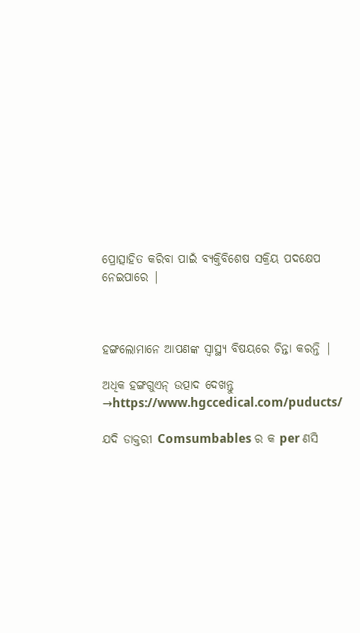ପ୍ରୋତ୍ସାହିତ କରିବା ପାଇଁ ବ୍ୟକ୍ତିବିଶେଷ ସକ୍ରିୟ ପଦକ୍ଷେପ ନେଇପାରେ |



ହଙ୍ଗଲୋମାନେ ଆପଣଙ୍କ ସ୍ୱାସ୍ଥ୍ୟ ବିଷୟରେ ଚିନ୍ତା କରନ୍ତି |

ଅଧିକ ହଙ୍ଗଗୁଏନ୍ ଉତ୍ପାଦ ଦେଖନ୍ତୁ →https://www.hgccedical.com/puducts/

ଯଦି ଡାକ୍ତରୀ Comsumbables ର କ per ଣସି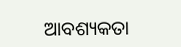ଆବଶ୍ୟକତା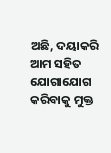ଅଛି, ଦୟାକରି ଆମ ସହିତ ଯୋଗାଯୋଗ କରିବାକୁ ମୁକ୍ତ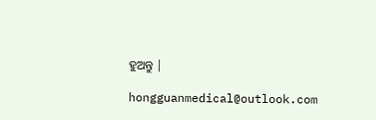ହୁଅନ୍ତୁ |

hongguanmedical@outlook.com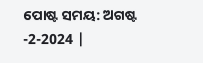ପୋଷ୍ଟ ସମୟ: ଅଗଷ୍ଟ -2-2024 |